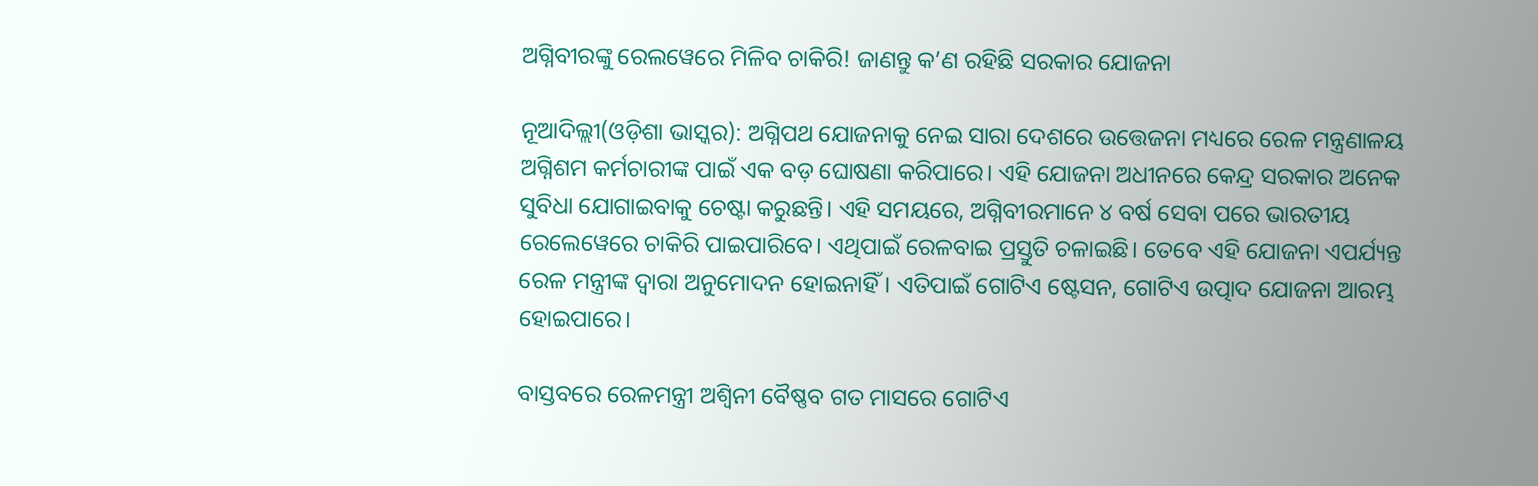ଅଗ୍ନିବୀରଙ୍କୁ ରେଲୱେରେ ମିଳିବ ଚାକିରି! ଜାଣନ୍ତୁ କ’ଣ ରହିଛି ସରକାର ଯୋଜନା

ନୂଆଦିଲ୍ଲୀ(ଓଡ଼ିଶା ଭାସ୍କର): ଅଗ୍ନିପଥ ଯୋଜନାକୁ ନେଇ ସାରା ଦେଶରେ ଉତ୍ତେଜନା ମଧ୍ୟରେ ରେଳ ମନ୍ତ୍ରଣାଳୟ ଅଗ୍ନିଶମ କର୍ମଚାରୀଙ୍କ ପାଇଁ ଏକ ବଡ଼ ଘୋଷଣା କରିପାରେ। ଏହି ଯୋଜନା ଅଧୀନରେ କେନ୍ଦ୍ର ସରକାର ଅନେକ ସୁବିଧା ଯୋଗାଇବାକୁ ଚେଷ୍ଟା କରୁଛନ୍ତି। ଏହି ସମୟରେ, ଅଗ୍ନିବୀରମାନେ ୪ ବର୍ଷ ସେବା ପରେ ଭାରତୀୟ ରେଲେୱେରେ ଚାକିରି ପାଇପାରିବେ। ଏଥିପାଇଁ ରେଳବାଇ ପ୍ରସ୍ତୁତି ଚଳାଇଛି। ତେବେ ଏହି ଯୋଜନା ଏପର୍ଯ୍ୟନ୍ତ ରେଳ ମନ୍ତ୍ରୀଙ୍କ ଦ୍ୱାରା ଅନୁମୋଦନ ହୋଇନାହିଁ। ଏତିପାଇଁ ଗୋଟିଏ ଷ୍ଟେସନ, ଗୋଟିଏ ଉତ୍ପାଦ ଯୋଜନା ଆରମ୍ଭ ହୋଇପାରେ।

ବାସ୍ତବରେ ରେଳମନ୍ତ୍ରୀ ଅଶ୍ୱିନୀ ବୈଷ୍ଣବ ଗତ ମାସରେ ଗୋଟିଏ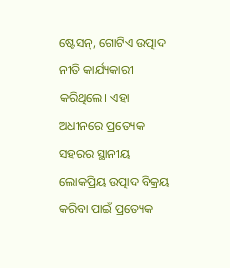ଷ୍ଟେସନ୍, ଗୋଟିଏ ଉତ୍ପାଦ ନୀତି କାର୍ଯ୍ୟକାରୀ କରିଥିଲେ। ଏହା ଅଧୀନରେ ପ୍ରତ୍ୟେକ ସହରର ସ୍ଥାନୀୟ ଲୋକପ୍ରିୟ ଉତ୍ପାଦ ବିକ୍ରୟ କରିବା ପାଇଁ ପ୍ରତ୍ୟେକ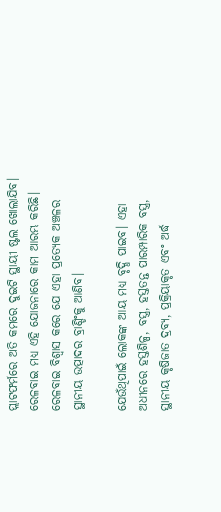ପ୍ଲାଟଫର୍ମରେ ଅତି କମରେ ଦୁଇଟି ସ୍ଥାୟୀ ଷ୍ଟଲ ଖୋଲାଯିବ। ରେଳବାଇ ମଧ୍ୟ ଏହି ଯୋଜନାରେ କାମ ଆରମ୍ଭ କରିଛି। ରେଳବାଇ ବିଶ୍ୱାସ କରେ ଯେ ଏହା ପ୍ରତ୍ୟେକ ଅଞ୍ଚଳର ସ୍ଥାନୀୟ ଉତ୍ପାଦର ବ୍ରାଣ୍ଡିଂକୁ ଆଣିବ।

ଯେଉଁଥିପାଇଁ ଲୋକଙ୍କ ଆୟ ମଧ୍ୟ ବୃଦ୍ଧି ପାଇବ। ଏହା ଅଧୀନରେ ହସ୍ତଶିଳ୍ପ, ବସ୍ତ୍ର, ହସ୍ତତନ୍ତ ପାରମ୍ପାରିକ ବସ୍ତ୍ର, ସ୍ଥାନୀୟ କୃଷିଜାତ ଦ୍ରବ୍ୟ, ପ୍ରକ୍ରିୟାକୃତ ଏବଂ ଅର୍ଦ୍ଧ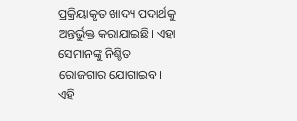ପ୍ରକ୍ରିୟାକୃତ ଖାଦ୍ୟ ପଦାର୍ଥକୁ ଅନ୍ତର୍ଭୁକ୍ତ କରାଯାଇଛି। ଏହା ସେମାନଙ୍କୁ ନିଶ୍ଚିତ ରୋଜଗାର ଯୋଗାଇବ। ଏହି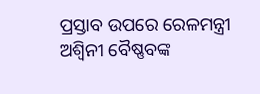ପ୍ରସ୍ତାବ ଉପରେ ରେଳମନ୍ତ୍ରୀ ଅଶ୍ୱିନୀ ବୈଷ୍ଣବଙ୍କ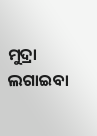ମୁଦ୍ରା ଲଗାଇବା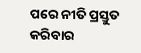ପରେ ନୀତି ପ୍ରସ୍ତୁତ କରିବାର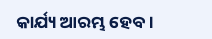କାର୍ଯ୍ୟ ଆରମ୍ଭ ହେବ।